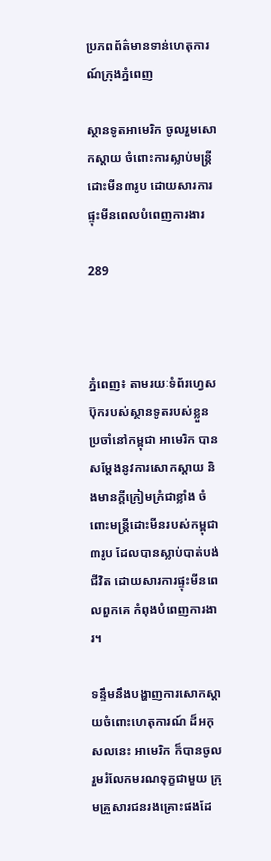ប្រភពព័ត៌មានទាន់ហេតុការណ៍ក្រុងភ្នំពេញ

ស្ថានទូតអាមេរិក ចូលរួមសោកស្តាយ ចំពោះការស្លាប់មន្ត្រីដោះមីន៣រូប ដោយសារការផ្ទុះមីនពេលបំពេញការងារ

289



ភ្នំពេញ៖ តាមរយៈទំព័រហ្វេសប៊ុករបស់ស្ថានទូតរបស់ខ្លួនប្រចាំនៅកម្ពុជា អាមេរិក បានសម្តែងនូវការសោកស្តាយ និងមានក្តីក្រៀមក្រំជាខ្លាំង ចំពោះមន្ត្រីដោះមីនរបស់កម្ពុជា៣រូប ដែលបានស្លាប់បាត់បង់ជីវិត ដោយសារការផ្ទុះមីនពេលពួកគេ កំពុងបំពេញការងារ។

ទន្ទឹមនឹងបង្ហាញការសោកស្តាយចំពោះហេតុការណ៍ ដ៏អកុសលនេះ អាមេរិក ក៏បានចូលរួមរំលែកមរណទុក្ខជាមួយ ក្រុមគ្រួសារជនរងគ្រោះផងដែ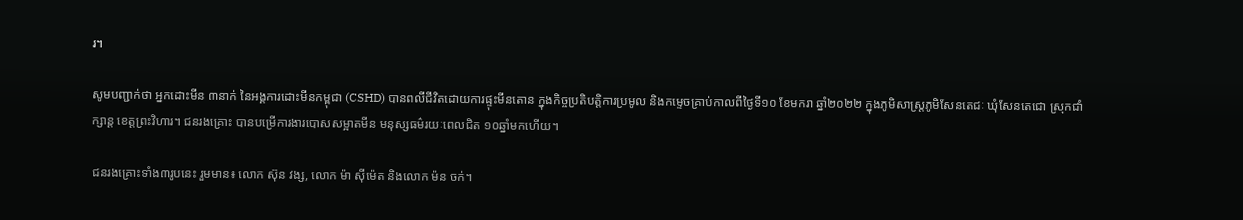រ។

សូមបញ្ជាក់ថា អ្នកដោះមីន ៣នាក់ នៃអង្គការដោះមីនកម្ពុជា (CSHD) បានពលីជីវិតដោយការផ្ទុះមីនតោន ក្នុងកិច្ចប្រតិបត្តិការប្រមូល និងកម្ទេចគ្រាប់កាលពីថ្ងៃទី១០ ខែមករា ឆ្នាំ២០២២ ក្នុងភូមិសាស្រ្តភូមិសែនតេជៈ ឃុំសែនតេជោ ស្រុកជាំក្សាន្ត ខេត្តព្រះវិហារ។ ជនរងគ្រោះ បានបម្រើការងារបោសសម្អាតមីន មនុស្សធម៌រយៈពេលជិត ១០ឆ្នាំមកហើយ។

ជនរងគ្រោះទាំង៣រូបនេះ រួមមាន៖ លោក ស៊ុន វង្ស, លោក ម៉ា ស៊ីម៉េត និងលោក ម៉ន ចក់។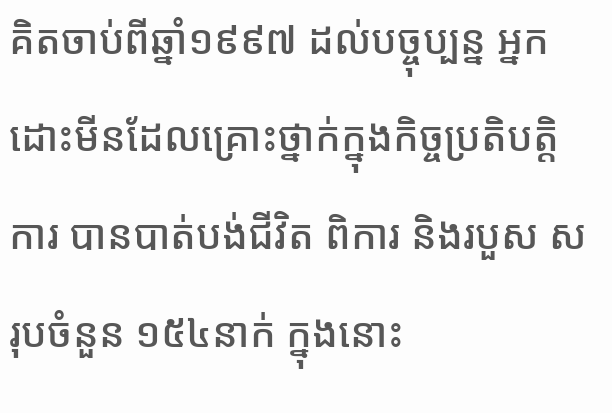គិតចាប់ពីឆ្នាំ១៩៩៧ ដល់បច្ចុប្បន្ន អ្នកដោះមីនដែលគ្រោះថ្នាក់ក្នុងកិច្ចប្រតិបត្តិការ បានបាត់បង់ជីវិត ពិការ និងរបួស សរុបចំនួន ១៥៤នាក់ ក្នុងនោះ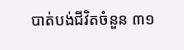បាត់បង់ជីវិតចំនួន ៣១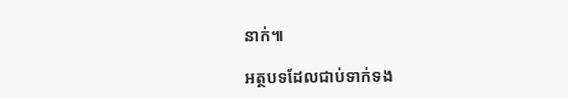នាក់៕

អត្ថបទដែលជាប់ទាក់ទង